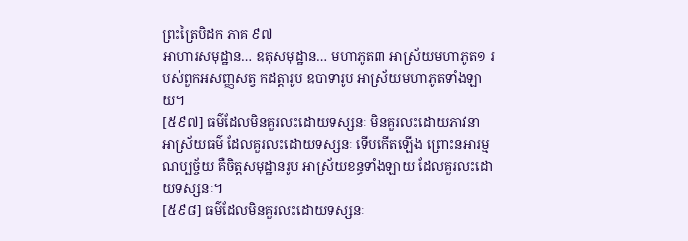ព្រះត្រៃបិដក ភាគ ៩៧
អាហារសមុដ្ឋាន… ឧតុសមុដ្ឋាន… មហាភូត៣ អាស្រ័យមហាភូត១ របស់ពួកអសញ្ញសត្វ កដត្តារូប ឧបាទារូប អាស្រ័យមហាភូតទាំងឡាយ។
[៥៩៧] ធម៌ដែលមិនគួរលះដោយទស្សនៈ មិនគួរលះដោយភាវនា អាស្រ័យធម៌ ដែលគួរលះដោយទស្សនៈ ទើបកើតឡើង ព្រោះនអារម្មណប្បច្ច័យ គឺចិត្តសមុដ្ឋានរូប អាស្រ័យខន្ធទាំងឡាយ ដែលគួរលះដោយទស្សនៈ។
[៥៩៨] ធម៌ដែលមិនគួរលះដោយទស្សនៈ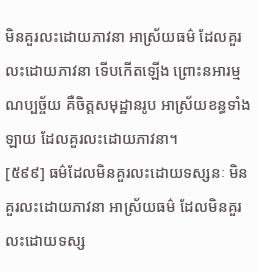មិនគួរលះដោយភាវនា អាស្រ័យធម៌ ដែលគួរលះដោយភាវនា ទើបកើតឡើង ព្រោះនអារម្មណប្បច្ច័យ គឺចិត្តសមុដ្ឋានរូប អាស្រ័យខន្ធទាំងឡាយ ដែលគួរលះដោយភាវនា។
[៥៩៩] ធម៌ដែលមិនគួរលះដោយទស្សនៈ មិនគួរលះដោយភាវនា អាស្រ័យធម៌ ដែលមិនគួរលះដោយទស្ស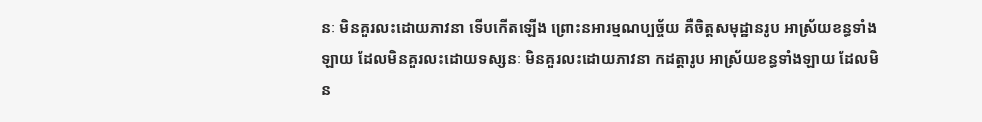នៈ មិនគួរលះដោយភាវនា ទើបកើតឡើង ព្រោះនអារម្មណប្បច្ច័យ គឺចិត្តសមុដ្ឋានរូប អាស្រ័យខន្ធទាំងឡាយ ដែលមិនគួរលះដោយទស្សនៈ មិនគួរលះដោយភាវនា កដត្តារូប អាស្រ័យខន្ធទាំងឡាយ ដែលមិន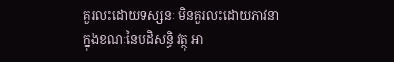គួរលះដោយទស្សនៈ មិនគួរលះដោយភាវនា ក្នុងខណៈនៃបដិសន្ធិ វត្ថុ អា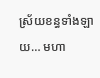ស្រ័យខន្ធទាំងឡាយ… មហា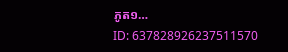ភូត១…
ID: 637828926237511570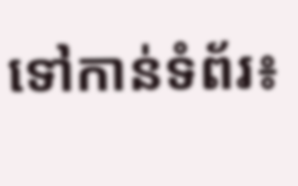ទៅកាន់ទំព័រ៖